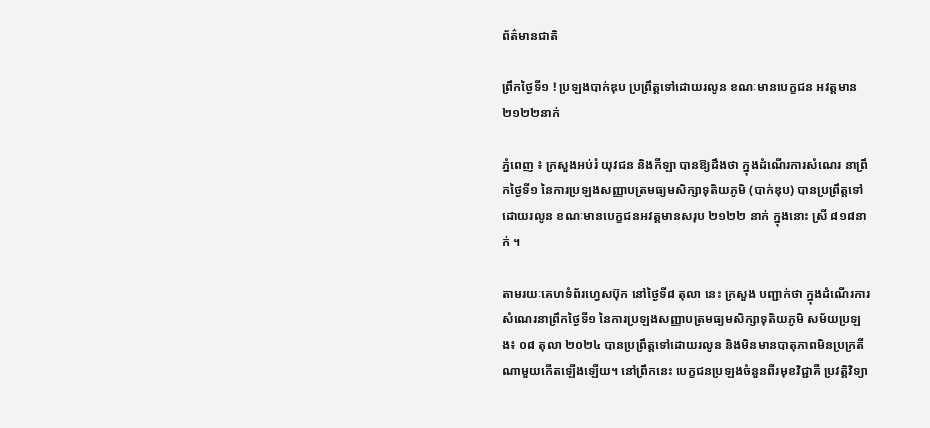ព័ត៌មានជាតិ

ព្រឹកថ្ងៃទី១ ! ប្រឡងបាក់ឌុប ប្រព្រឹត្តទៅដោយរលូន ខណៈមានបេក្ខជន អវត្តមាន ២១២២នាក់

ភ្នំពេញ ៖ ក្រសួងអប់រំ យុវជន និងកីឡា បានឱ្យដឹងថា ក្នុងដំណើរការសំណេរ នាព្រឹកថ្ងៃទី១ នៃការប្រឡងសញ្ញាបត្រមធ្យមសិក្សាទុតិយភូមិ (បាក់ឌុប) បានប្រព្រឹត្តទៅដោយរលូន ខណៈមានបេក្ខជនអវត្តមានសរុប ២១២២ នាក់ ក្នុងនោះ ស្រី ៨១៨នាក់ ។

តាមរយៈគេហទំព័រហ្វេសប៊ុក នៅថ្ងៃទី៨ តុលា នេះ ក្រសួង បញ្ជាក់ថា ក្នុងដំណើរការសំណេរនាព្រឹកថ្ងៃទី១ នៃការប្រឡងសញ្ញាបត្រមធ្យមសិក្សាទុតិយភូមិ សម័យប្រឡង៖ ០៨ តុលា ២០២៤ បានប្រព្រឹត្តទៅដោយរលូន និងមិនមានបាតុភាពមិនប្រក្រតីណាមួយកើតឡើងឡើយ។ នៅព្រឹកនេះ បេក្ខជនប្រឡងចំនួនពីរមុខវិជ្ជាគឺ ប្រវត្តិវិទ្យា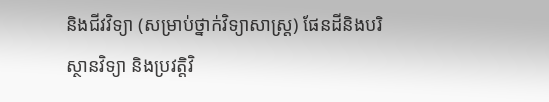និងជីវវិទ្យា (សម្រាប់ថ្នាក់វិទ្យាសាស្ត្រ) ផែនដីនិងបរិស្ថានវិទ្យា និងប្រវត្តិវិ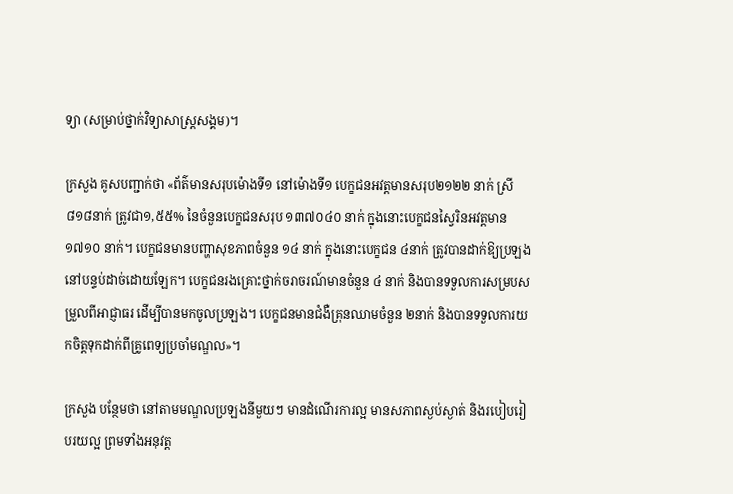ទ្យា (សម្រាប់ថ្នាក់វិទ្យាសាស្ត្រសង្គម)។

ក្រសួង គូសបញ្ជាក់ថា «ព័ត៌មានសរុបម៉ោងទី១ នៅម៉ោងទី១ បេក្ខជនអវត្តមានសរុប២១២២ នាក់ ស្រី៨១៨នាក់ ត្រូវជា១,៥៥% នៃចំនួនបេក្ខជនសរុប ១៣៧០៤០ នាក់ ក្នុងនោះបេក្ខជនស្វៃរិនអវត្តមាន ១៧១០ នាក់។ បេក្ខជនមានបញ្ហាសុខភាពចំនួន ១៤ នាក់ ក្នុងនោះបេក្ខជន ៤នាក់ ត្រូវបានដាក់ឱ្យប្រឡងនៅបន្ទប់ដាច់ដោយឡែក។ បេក្ខជនរងគ្រោះថ្នាក់ចរាចរណ៍មានចំនួន ៤ នាក់ និងបានទទួលការសម្របសម្រួលពីអាជ្ញាធរ ដើម្បីបានមកចូលប្រឡង។ បេក្ខជនមានជំងឺគ្រុនឈាមចំនួន ២នាក់ និងបានទទួលការយកចិត្តទុកដាក់ពីគ្រូពេទ្យប្រចាំមណ្ឌល»។

ក្រសួង បន្ថែមថា នៅតាមមណ្ឌលប្រឡងនីមួយៗ មានដំណើរការល្អ មានសភាពស្ងប់ស្ងាត់ និងរបៀបរៀបរយល្អ ព្រមទាំងអនុវត្ត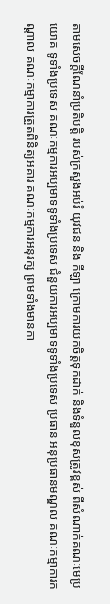តាមសេចក្ដីណែនាំប្រតិបត្តិ របស់ក្រសួងអប់រំ យុវជន និង កីឡា ក្រោមការយកចិត្តទុកដាក់ និងទំនួលខុសត្រូវខ្ពស់ ពីសំណាក់គណៈមេប្រយោគ ទូទាំងប្រទេស គណៈកម្មការអប្បមាទទូទាំងប្រទេស ជំនួយការអប្បមាទទូទាំងប្រទេស ប្រធាន អនុប្រធានមណ្ឌល គណៈកម្មាការកណ្ដាល គណៈកម្មាការត្រួតពិនិត្យអគារ គណៈកម្មការអនុរក្ស ព្រមទាំងមានកា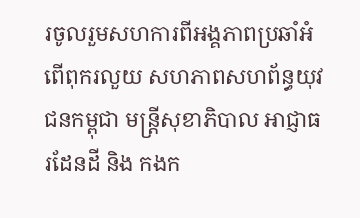រចូលរួមសហការពីអង្គភាពប្រឆាំអំពើពុករលួយ សហភាពសហព័ន្ធយុវជនកម្ពុជា មន្រ្តីសុខាភិបាល អាជ្ញាធរដែនដី និង កងក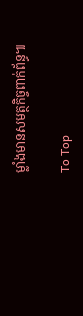ម្លាំងមានសមត្ថកិច្ចពាក់ព័ន្ធ៕

To Top